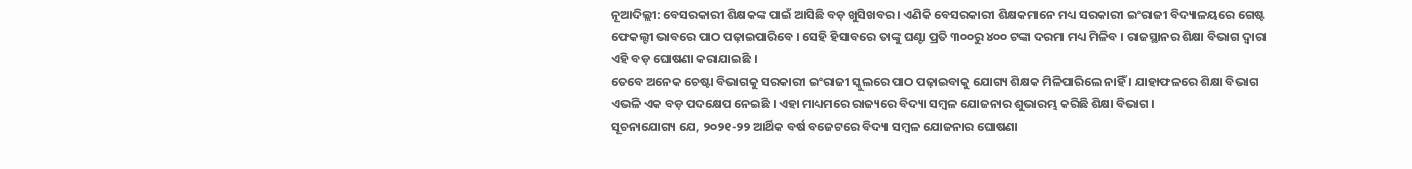ନୂଆଦିଲ୍ଲୀ: ବେସରକାରୀ ଶିକ୍ଷକଙ୍କ ପାଇଁ ଆସିଛି ବଡ଼ ଖୁସିଖବର । ଏଣିକି ବେସରକାରୀ ଶିକ୍ଷକମାନେ ମଧ୍ୟ ସରକାରୀ ଇଂରାଜୀ ବିଦ୍ୟାଳୟରେ ଗେଷ୍ଟ ଫେକଲ୍ଟୀ ଭାବରେ ପାଠ ପଢ଼ାଇପାରିବେ । ସେହି ହିସାବରେ ତାଙ୍କୁ ଘଣ୍ଟା ପ୍ରତି ୩୦୦ରୁ ୪୦୦ ଟଙ୍କା ଦରମା ମଧ୍ୟ ମିଳିବ । ରାଜସ୍ଥାନର ଶିକ୍ଷା ବିଭାଗ ଦ୍ୱାରା ଏହି ବଡ଼ ଘୋଷଣା କରାଯାଇଛି ।
ତେବେ ଅନେକ ଚେଷ୍ଟା ବିଭାଗକୁ ସରକାରୀ ଇଂରାଜୀ ସ୍କୁଲରେ ପାଠ ପଢ଼ାଇବାକୁ ଯୋଗ୍ୟ ଶିକ୍ଷକ ମିଳିପାରିଲେ ନାହିଁ । ଯାହାଫଳରେ ଶିକ୍ଷା ବିଭାଗ ଏଭଳି ଏକ ବଡ଼ ପଦକ୍ଷେପ ନେଇଛି । ଏହା ମାଧ୍ୟମରେ ରାଜ୍ୟରେ ବିଦ୍ୟା ସମ୍ବଳ ଯୋଜନାର ଶୁଭାରମ୍ଭ କରିଛି ଶିକ୍ଷା ବିଭାଗ ।
ସୂଚନାଯୋଗ୍ୟ ଯେ, ୨୦୨୧-୨୨ ଆର୍ଥିକ ବର୍ଷ ବଜେଟରେ ବିଦ୍ୟା ସମ୍ବଳ ଯୋଜନାର ଘୋଷଣା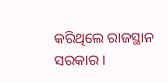କରିଥିଲେ ରାଜସ୍ଥାନ ସରକାର ।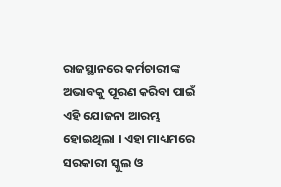ରାଜସ୍ଥାନରେ କର୍ମଚାରୀଙ୍କ ଅଭାବକୁ ପୂରଣ କରିବା ପାଇଁ ଏହି ଯୋଜନା ଆରମ୍ଭ ହୋଇଥିଲା । ଏହା ମାଧ୍ୟମରେ ସରକାରୀ ସ୍କୁଲ ଓ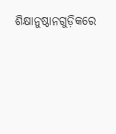ଶିକ୍ଷାନୁଷ୍ଠାନଗୁଡ଼ିକରେ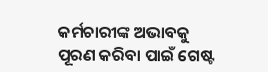କର୍ମଚାରୀଙ୍କ ଅଭାବକୁ ପୂରଣ କରିବା ପାଇଁ ଗେଷ୍ଟ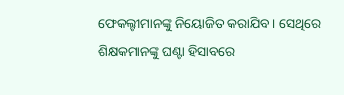ଫେକଲ୍ଟୀମାନଙ୍କୁ ନିୟୋଜିତ କରାଯିବ । ସେଥିରେ ଶିକ୍ଷକମାନଙ୍କୁ ଘଣ୍ଟା ହିସାବରେ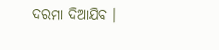ଦରମା ଦିଆଯିବ ।